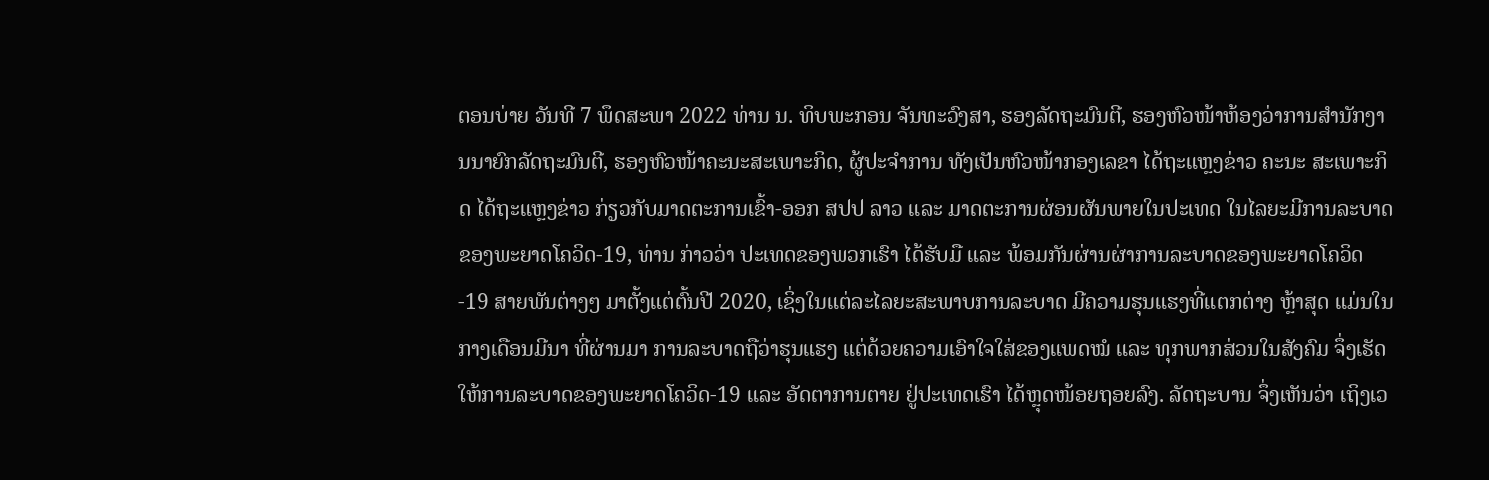ຕອນບ່າຍ ວັນທີ 7 ພຶດສະພາ 2022 ທ່ານ ນ. ທິບພະກອນ ຈັນທະວົງສາ, ຮອງລັດຖະມົນຕີ, ຮອງຫົວໜ້າຫ້ອງວ່າການສຳນັກງານນາຍົກລັດຖະມົນຕີ, ຮອງຫົວໜ້າຄະນະສະເພາະກິດ, ຜູ້ປະຈໍາການ ທັງເປັນຫົວໜ້າກອງເລຂາ ໄດ້ຖະແຫຼງຂ່າວ ຄະນະ ສະເພາະກິດ ໄດ້ຖະແຫຼງຂ່າວ ກ່ຽວກັບມາດຕະການເຂົ້າ-ອອກ ສປປ ລາວ ແລະ ມາດຕະການຜ່ອນຜັນພາຍໃນປະເທດ ໃນໄລຍະມີການລະບາດຂອງພະຍາດໂຄວິດ-19, ທ່ານ ກ່າວວ່າ ປະເທດຂອງພວກເຮົາ ໄດ້ຮັບມື ແລະ ພ້ອມກັນຜ່ານຜ່າການລະບາດຂອງພະຍາດໂຄວິດ-19 ສາຍພັນຕ່າງໆ ມາຕັ້ງແຕ່ຕົ້ນປີ 2020, ເຊິ່ງໃນແຕ່ລະໄລຍະສະພາບການລະບາດ ມີຄວາມຮຸນແຮງທີ່ແຕກຕ່າງ ຫຼ້າສຸດ ແມ່ນໃນກາງເດືອນມີນາ ທີ່ຜ່ານມາ ການລະບາດຖືວ່າຮຸນແຮງ ແຕ່ດ້ວຍຄວາມເອົາໃຈໃສ່ຂອງແພດໝໍ ແລະ ທຸກພາກສ່ວນໃນສັງຄົມ ຈຶ່ງເຮັດໃຫ້ການລະບາດຂອງພະຍາດໂຄວິດ-19 ແລະ ອັດຕາການຕາຍ ຢູ່ປະເທດເຮົາ ໄດ້ຫຼຸດໜ້ອຍຖອຍລົງ. ລັດຖະບານ ຈຶ່ງເຫັນວ່າ ເຖິງເວ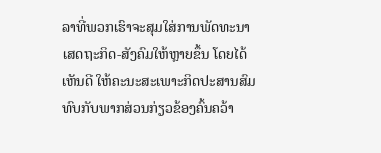ລາທີ່ພວກເຮົາຈະສຸມໃສ່ການພັດທະນາເສດຖະກິດ-ສັງຄົມໃຫ້ຫຼາຍຂຶ້ນ ໂດຍໄດ້ເຫັນດີ ໃຫ້ຄະນະສະເພາະກິດປະສານສົມທົບກັບພາກສ່ວນກ່ຽວຂ້ອງຄົ້ນຄວ້າ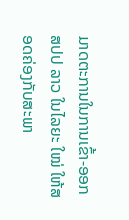ມາດຕະການໃນການເຂົ້າ-ອອກ ສປປ ລາວ ໃນໄລຍະ ໃໝ່ ໃຫ້ສອດຄ່ອງກັບສະພາ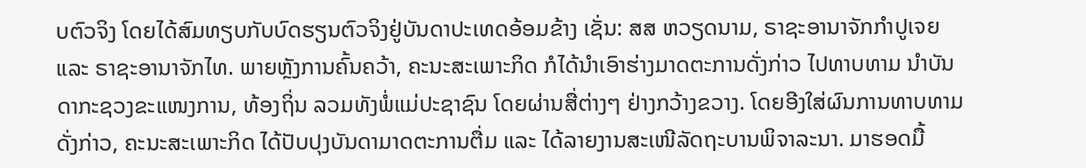ບຕົວຈິງ ໂດຍໄດ້ສົມທຽບກັບບົດຮຽນຕົວຈິງຢູ່ບັນດາປະເທດອ້ອມຂ້າງ ເຊັ່ນ: ສສ ຫວຽດນາມ, ຣາຊະອານາຈັກກຳປູເຈຍ ແລະ ຣາຊະອານາຈັກໄທ. ພາຍຫຼັງການຄົ້ນຄວ້າ, ຄະນະສະເພາະກິດ ກໍໄດ້ນຳເອົາຮ່າງມາດຕະການດັ່ງກ່າວ ໄປທາບທາມ ນຳບັນດາກະຊວງຂະແໜງການ, ທ້ອງຖິ່ນ ລວມທັງພໍ່ແມ່ປະຊາຊົນ ໂດຍຜ່ານສື່ຕ່າງໆ ຢ່າງກວ້າງຂວາງ. ໂດຍອີງໃສ່ຜົນການທາບທາມ ດັ່ງກ່າວ, ຄະນະສະເພາະກິດ ໄດ້ປັບປຸງບັນດາມາດຕະການຕື່ມ ແລະ ໄດ້ລາຍງານສະເໜີລັດຖະບານພິຈາລະນາ. ມາຮອດມື້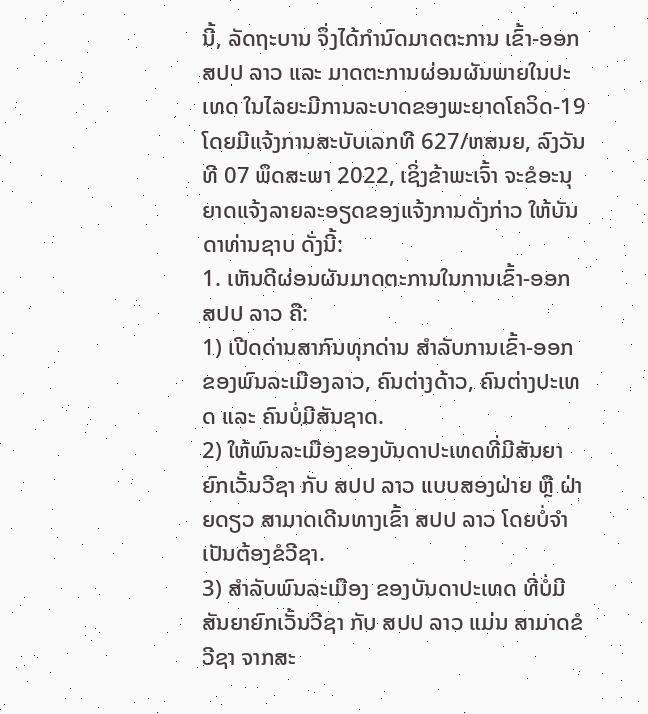ນີ້, ລັດຖະບານ ຈຶ່ງໄດ້ກຳນົດມາດຕະການ ເຂົ້າ-ອອກ ສປປ ລາວ ແລະ ມາດຕະການຜ່ອນຜັນພາຍໃນປະເທດ ໃນໄລຍະມີການລະບາດຂອງພະຍາດໂຄວິດ-19 ໂດຍມີແຈ້ງການສະບັບເລກທີ 627/ຫສນຍ, ລົງວັນທີ 07 ພຶດສະພາ 2022, ເຊິ່ງຂ້າພະເຈົ້າ ຈະຂໍອະນຸຍາດແຈ້ງລາຍລະອຽດຂອງແຈ້ງການດັ່ງກ່າວ ໃຫ້ບັນດາທ່ານຊາບ ດັ່ງນີ້:
1. ເຫັນດີຜ່ອນຜັນມາດຕະການໃນການເຂົ້າ-ອອກ ສປປ ລາວ ຄື:
1) ເປີດດ່ານສາກົນທຸກດ່ານ ສຳລັບການເຂົ້າ-ອອກ ຂອງພົນລະເມືອງລາວ, ຄົນຕ່າງດ້າວ, ຄົນຕ່າງປະເທດ ແລະ ຄົນບໍ່ມີສັນຊາດ.
2) ໃຫ້ພົນລະເມືອງຂອງບັນດາປະເທດທີ່ມີສັນຍາຍົກເວັ້ນວີຊາ ກັບ ສປປ ລາວ ແບບສອງຝ່າຍ ຫຼື ຝ່າຍດຽວ ສາມາດເດີນທາງເຂົ້າ ສປປ ລາວ ໂດຍບໍ່ຈຳເປັນຕ້ອງຂໍວີຊາ.
3) ສໍາລັບພົນລະເມືອງ ຂອງບັນດາປະເທດ ທີ່ບໍ່ມີສັນຍາຍົກເວັ້ນວີຊາ ກັບ ສປປ ລາວ ແມ່ນ ສາມາດຂໍວີຊາ ຈາກສະ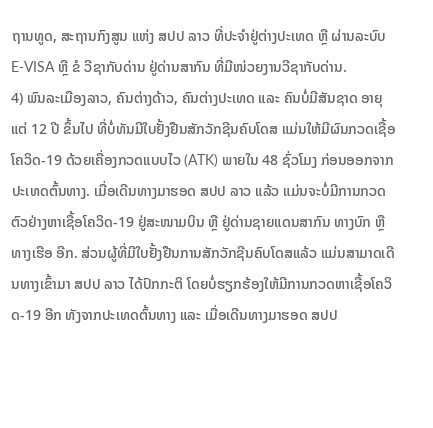ຖານທູດ, ສະຖານກົງສູນ ແຫ່ງ ສປປ ລາວ ທີ່ປະຈຳຢູ່ຕ່າງປະເທດ ຫຼື ຜ່ານລະບົບ E-VISA ຫຼື ຂໍ ວີຊາກັບດ່ານ ຢູ່ດ່ານສາກົນ ທີ່ມີໜ່ວຍງານວີຊາກັບດ່ານ.
4) ພົນລະເມືອງລາວ, ຄົນຕ່າງດ້າວ, ຄົນຕ່າງປະເທດ ແລະ ຄົນບໍ່ມີສັນຊາດ ອາຍຸແຕ່ 12 ປີ ຂຶ້ນໄປ ທີ່ບໍ່ທັນມີໃບຢັ້ງຢືນສັກວັກຊີນຄົບໂດສ ແມ່ນໃຫ້ມີຜົນກວດເຊື້ອໂຄວິດ-19 ດ້ວຍເຄື່ອງກວດແບບໄວ (ATK) ພາຍໃນ 48 ຊົ່ວໂມງ ກ່ອນອອກຈາກປະເທດຕົ້ນທາງ. ເມື່ອເດີນທາງມາຮອດ ສປປ ລາວ ແລ້ວ ແມ່ນຈະບໍ່ມີການກວດຕົວຢ່າງຫາເຊື້ອໂຄວິດ-19 ຢູ່ສະໜາມບິນ ຫຼື ຢູ່ດ່ານຊາຍແດນສາກົນ ທາງບົກ ຫຼື ທາງເຮືອ ອີກ. ສ່ວນຜູ້ທີ່ມີໃບຢັ້ງຢືນການສັກວັກຊີນຄົບໂດສແລ້ວ ແມ່ນສາມາດເດີນທາງເຂົ້າມາ ສປປ ລາວ ໄດ້ປົກກະຕິ ໂດຍບໍ່ຮຽກຮ້ອງໃຫ້ມີການກວດຫາເຊື້ອໂຄວິດ-19 ອີກ ທັງຈາກປະເທດຕົ້ນທາງ ແລະ ເມື່ອເດີນທາງມາຮອດ ສປປ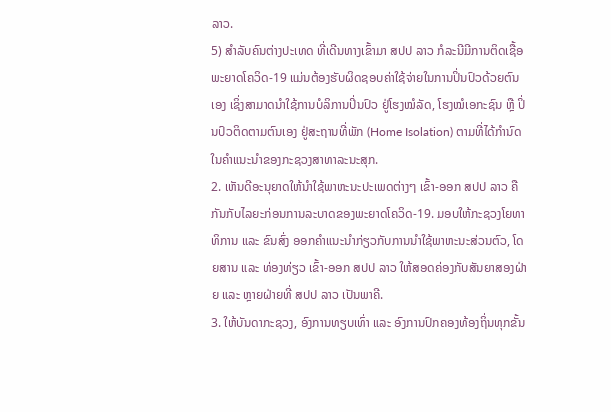ລາວ.
5) ສໍາລັບຄົນຕ່າງປະເທດ ທີ່ເດີນທາງເຂົ້າມາ ສປປ ລາວ ກໍລະນີມີການຕິດເຊື້ອພະຍາດໂຄວິດ-19 ແມ່ນຕ້ອງຮັບຜິດຊອບຄ່າໃຊ້ຈ່າຍໃນການປິ່ນປົວດ້ວຍຕົນເອງ ເຊິ່ງສາມາດນຳໃຊ້ການບໍລິການປິ່ນປົວ ຢູ່ໂຮງໝໍລັດ, ໂຮງໝໍເອກະຊົນ ຫຼື ປິ່ນປົວຕິດຕາມຕົນເອງ ຢູ່ສະຖານທີ່ພັກ (Home Isolation) ຕາມທີ່ໄດ້ກຳນົດໃນຄຳແນະນຳຂອງກະຊວງສາທາລະນະສຸກ.
2. ເຫັນດີອະນຸຍາດໃຫ້ນໍາໃຊ້ພາຫະນະປະເພດຕ່າງໆ ເຂົ້າ-ອອກ ສປປ ລາວ ຄືກັນກັບໄລຍະກ່ອນການລະບາດຂອງພະຍາດໂຄວິດ-19. ມອບໃຫ້ກະຊວງໂຍທາທິການ ແລະ ຂົນສົ່ງ ອອກຄຳແນະນຳກ່ຽວກັບການນຳໃຊ້ພາຫະນະສ່ວນຕົວ, ໂດຍສານ ແລະ ທ່ອງທ່ຽວ ເຂົ້າ-ອອກ ສປປ ລາວ ໃຫ້ສອດຄ່ອງກັບສັນຍາສອງຝ່າຍ ແລະ ຫຼາຍຝ່າຍທີ່ ສປປ ລາວ ເປັນພາຄີ.
3. ໃຫ້ບັນດາກະຊວງ, ອົງການທຽບເທົ່າ ແລະ ອົງການປົກຄອງທ້ອງຖິ່ນທຸກຂັ້ນ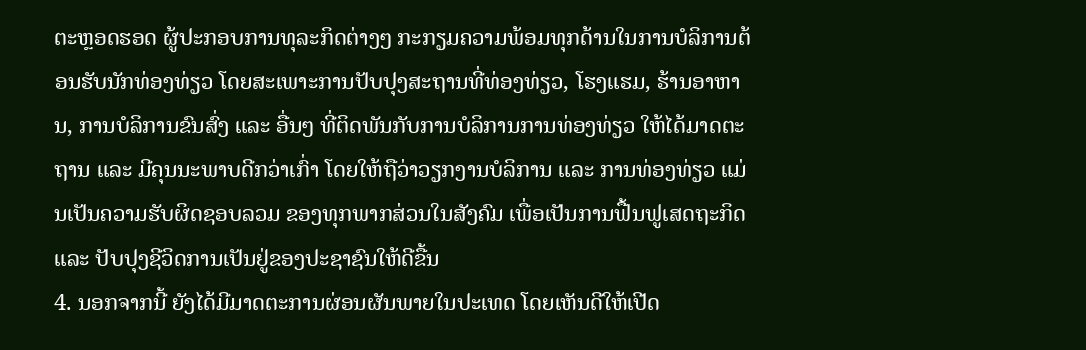ຕະຫຼອດຮອດ ຜູ້ປະກອບການທຸລະກິດຕ່າງໆ ກະກຽມຄວາມພ້ອມທຸກດ້ານໃນການບໍລິການຕ້ອນຮັບນັກທ່ອງທ່ຽວ ໂດຍສະເພາະການປັບປຸງສະຖານທີ່ທ່ອງທ່ຽວ, ໂຮງແຮມ, ຮ້ານອາຫານ, ການບໍລິການຂົນສົ່ງ ແລະ ອື່ນໆ ທີ່ຕິດພັນກັບການບໍລິການການທ່ອງທ່ຽວ ໃຫ້ໄດ້ມາດຕະຖານ ແລະ ມີຄຸນນະພາບດີກວ່າເກົ່າ ໂດຍໃຫ້ຖືວ່າວຽກງານບໍລິການ ແລະ ການທ່ອງທ່ຽວ ແມ່ນເປັນຄວາມຮັບຜິດຊອບລວມ ຂອງທຸກພາກສ່ວນໃນສັງຄົມ ເພື່ອເປັນການຟື້ນຟູເສດຖະກິດ ແລະ ປັບປຸງຊີວິດການເປັນຢູ່ຂອງປະຊາຊົນໃຫ້ດີຂື້ນ
4. ນອກຈາກນີ້ ຍັງໄດ້ມີມາດຕະການຜ່ອນຜັນພາຍໃນປະເທດ ໂດຍເຫັນດີໃຫ້ເປີດ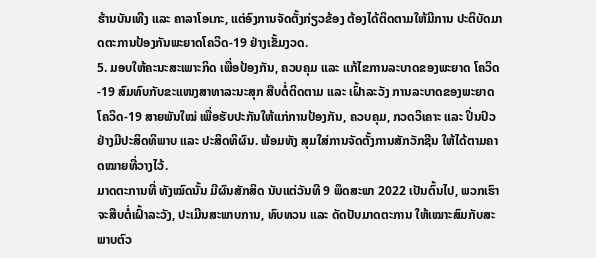ຮ້ານບັນເທີງ ແລະ ຄາລາໂອເກະ, ແຕ່ອົງການຈັດຕັ້ງກ່ຽວຂ້ອງ ຕ້ອງໄດ້ຕິດຕາມໃຫ້ມີການ ປະຕິບັດມາດຕະການປ້ອງກັນພະຍາດໂຄວິດ-19 ຢ່າງເຂັ້ມງວດ.
5. ມອບໃຫ້ຄະນະສະເພາະກິດ ເພື່ອປ້ອງກັນ, ຄວບຄຸມ ແລະ ແກ້ໄຂການລະບາດຂອງພະຍາດ ໂຄວິດ-19 ສົມທົບກັບຂະແໜງສາທາລະນະສຸກ ສືບຕໍ່ຕິດຕາມ ແລະ ເຝົ້າລະວັງ ການລະບາດຂອງພະຍາດໂຄວິດ-19 ສາຍພັນໃໝ່ ເພື່ອຮັບປະກັນໃຫ້ແກ່ການປ້ອງກັນ, ຄວບຄຸມ, ກວດວິເຄາະ ແລະ ປິ່ນປົວ ຢ່າງມີປະສິດທິພາບ ແລະ ປະສິດທິຜົນ. ພ້ອມທັງ ສຸມໃສ່ການຈັດຕັ້ງການສັກວັກຊີນ ໃຫ້ໄດ້ຕາມຄາດໝາຍທີ່ວາງໄວ້.
ມາດຕະການທີ່ ທັງໝົດນັ້ນ ມີຜົນສັກສິດ ນັບແຕ່ວັນທີ 9 ພຶດສະພາ 2022 ເປັນຕົ້ນໄປ, ພວກເຮົາ ຈະສືບຕໍ່ເຝົ້າລະວັງ, ປະເມີນສະພາບການ, ທົບທວນ ແລະ ດັດປັບມາດຕະການ ໃຫ້ເໝາະສົມກັບສະພາບຕົວ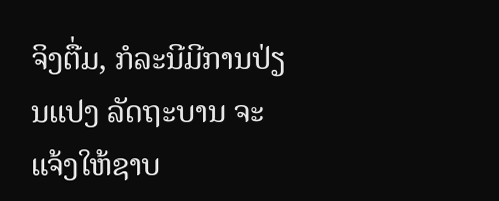ຈິງຕື່ມ, ກໍລະນີມີການປ່ຽນແປງ ລັດຖະບານ ຈະແຈ້ງໃຫ້ຊາບ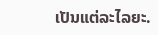ເປັນແຕ່ລະໄລຍະ.